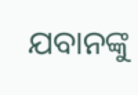ଯବାନଙ୍କୁ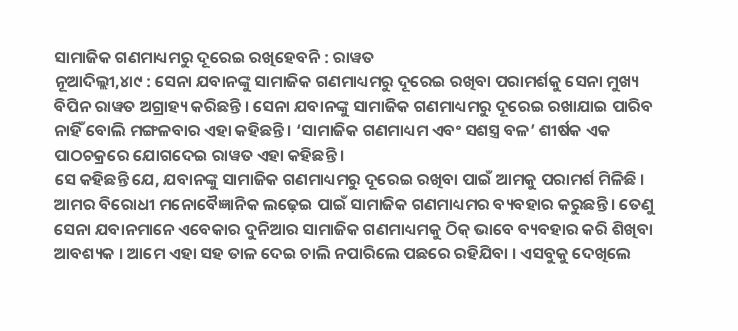ସାମାଜିକ ଗଣମାଧ୍ୟମରୁ ଦୂରେଇ ରଖିହେବନି : ରାୱତ
ନୂଆଦିଲ୍ଲୀ,୪ା୯ : ସେନା ଯବାନଙ୍କୁ ସାମାଜିକ ଗଣମାଧ୍ୟମରୁ ଦୂରେଇ ରଖିବା ପରାମର୍ଶକୁ ସେନା ମୁଖ୍ୟ ବିପିନ ରାୱତ ଅଗ୍ରାହ୍ୟ କରିଛନ୍ତି । ସେନା ଯବାନଙ୍କୁ ସାମାଜିକ ଗଣମାଧ୍ୟମରୁ ଦୂରେଇ ରଖାଯାଇ ପାରିବ ନାହିଁ ବୋଲି ମଙ୍ଗଳବାର ଏହା କହିଛନ୍ତି । ‘ସାମାଜିକ ଗଣମାଧ୍ୟମ ଏବଂ ସଶସ୍ତ୍ର ବଳ’ ଶୀର୍ଷକ ଏକ ପାଠଚକ୍ରରେ ଯୋଗଦେଇ ରାୱତ ଏହା କହିଛନ୍ତି ।
ସେ କହିଛନ୍ତି ଯେ, ଯବାନଙ୍କୁ ସାମାଜିକ ଗଣମାଧ୍ୟମରୁ ଦୂରେଇ ରଖିବା ପାଇଁ ଆମକୁ ପରାମର୍ଶ ମିଳିଛି । ଆମର ବିରୋଧୀ ମନୋବୈଜ୍ଞାନିକ ଲଢ଼େଇ ପାଇଁ ସାମାଜିକ ଗଣମାଧ୍ୟମର ବ୍ୟବହାର କରୁଛନ୍ତି । ତେଣୁ ସେନା ଯବାନମାନେ ଏବେକାର ଦୁନିଆର ସାମାଜିକ ଗଣମାଧ୍ୟମକୁ ଠିକ୍ ଭାବେ ବ୍ୟବହାର କରି ଶିଖିବା ଆବଶ୍ୟକ । ଆମେ ଏହା ସହ ତାଳ ଦେଇ ଚାଲି ନପାରିଲେ ପଛରେ ରହିଯିବା । ଏସବୁକୁ ଦେଖିଲେ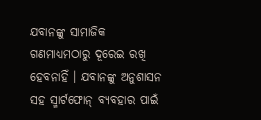ଯବାନଙ୍କୁ ସାମାଜିକ ଗଣମାଧ୍ୟମଠାରୁ ଦୂରେଇ ରଖି ହେବନାହିଁ । ଯବାନଙ୍କୁ ଅନୁଶାସନ ସହ ସ୍ମାର୍ଟଫୋନ୍ ବ୍ୟବହାର ପାଇଁ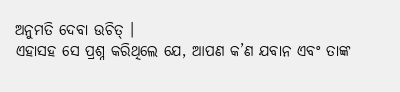ଅନୁମତି ଦେବା ଉଚିତ୍ ।
ଏହାସହ ସେ ପ୍ରଶ୍ନ କରିଥିଲେ ଯେ, ଆପଣ କ’ଣ ଯବାନ ଏବଂ ତାଙ୍କ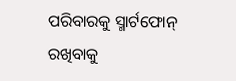ପରିବାରକୁ ସ୍ମାର୍ଟଫୋନ୍ ରଖିବାକୁ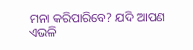ମନା କରିପାରିବେ? ଯଦି ଆପଣ ଏଭଳି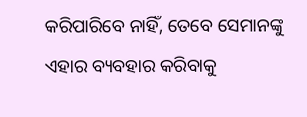କରିପାରିବେ ନାହିଁ, ତେବେ ସେମାନଙ୍କୁ ଏହାର ବ୍ୟବହାର କରିବାକୁ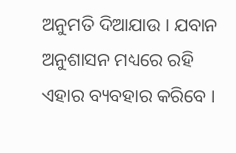ଅନୁମତି ଦିଆଯାଉ । ଯବାନ ଅନୁଶାସନ ମଧ୍ୟରେ ରହି ଏହାର ବ୍ୟବହାର କରିବେ ।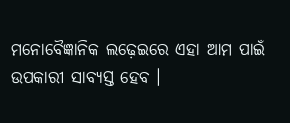ମନୋବୈଜ୍ଞାନିକ ଲଢ଼େଇରେ ଏହା ଆମ ପାଇଁ ଉପକାରୀ ସାବ୍ୟସ୍ତ ହେବ ।